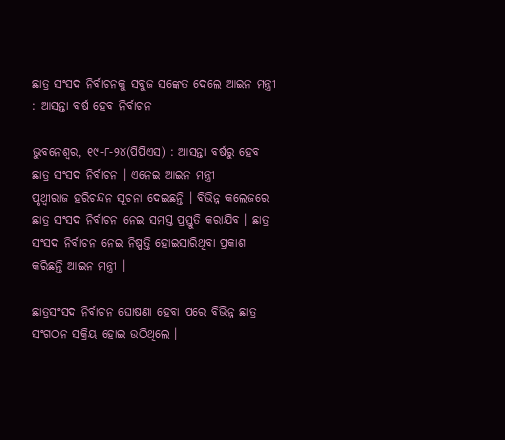ଛାତ୍ର ସଂସଦ ନିର୍ବାଚନକୁ ସବୁଜ ସଙ୍କେତ ଦେଲେ ଆଇନ ମନ୍ତ୍ରୀ : ଆସନ୍ତା ବର୍ଷ ହେବ ନିର୍ବାଚନ

ଭୁବନେଶ୍ୱର, ୧୯-୮-୨୪(ପିପିଏସ) : ଆସନ୍ତା ବର୍ଷରୁ ହେବ ଛାତ୍ର ସଂସଦ ନିର୍ବାଚନ । ଏନେଇ ଆଇନ ମନ୍ତ୍ରୀ
ପୃଥ୍ୱୀରାଜ ହରିଚନ୍ଦନ ସୂଚନା ଦେଇଛନ୍ତି । ବିଭିନ୍ନ କଲେଜରେ ଛାତ୍ର ସଂସଦ ନିର୍ବାଚନ ନେଇ ସମସ୍ତ ପ୍ରସ୍ତୁତି କରାଯିବ । ଛାତ୍ର ସଂସଦ ନିର୍ବାଚନ ନେଇ ନିଷ୍ପତ୍ତି ହୋଇସାରିଥିବା ପ୍ରକାଶ କରିଛନ୍ତି ଆଇନ ମନ୍ତ୍ରୀ ।

ଛାତ୍ରସଂସଦ ନିର୍ବାଚନ ଘୋଷଣା ହେବା ପରେ ବିଭିନ୍ନ ଛାତ୍ର ସଂଗଠନ ସକ୍ରିୟ ହୋଇ ଉଠିଥିଲେ ।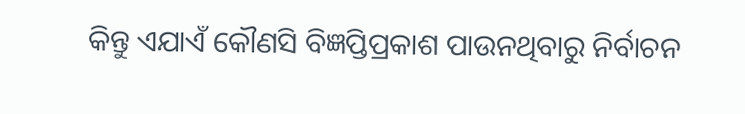କିନ୍ତୁ ଏଯାଏଁ କୌଣସି ବିଜ୍ଞପ୍ତିପ୍ରକାଶ ପାଉନଥିବାରୁ ନିର୍ବାଚନ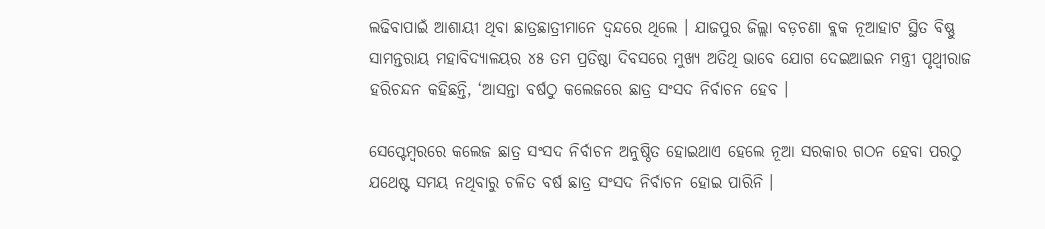ଲଢିବାପାଇଁ ଆଶାୟୀ ଥିବା ଛାତ୍ରଛାତ୍ରୀମାନେ ଦ୍ୱନ୍ଦରେ ଥିଲେ । ଯାଜପୁର ଜିଲ୍ଲା ବଡ଼ଚଣା ବ୍ଲକ ନୂଆହାଟ ସ୍ଥିତ ବିଷ୍ଣୁ ସାମନ୍ତରାୟ ମହାବିଦ୍ୟାଳୟର ୪୫ ତମ ପ୍ରତିଷ୍ଠା ଦିବସରେ ମୁଖ୍ୟ ଅତିଥି ଭାବେ ଯୋଗ ଦେଇଆଇନ ମନ୍ତ୍ରୀ ପୃଥ୍ୱୀରାଜ ହରିଚନ୍ଦନ କହିଛନ୍ତି, ‘ଆସନ୍ତା ବର୍ଷଠୁ କଲେଜରେ ଛାତ୍ର ସଂସଦ ନିର୍ବାଚନ ହେବ ।

ସେପ୍ଟେମ୍ବରରେ କଲେଜ ଛାତ୍ର ସଂସଦ ନିର୍ବାଚନ ଅନୁଷ୍ଠିତ ହୋଇଥାଏ ହେଲେ ନୂଆ ସରକାର ଗଠନ ହେବା ପରଠୁ ଯଥେଷ୍ଟ ସମୟ ନଥିବାରୁ ଚଳିତ ବର୍ଷ ଛାତ୍ର ସଂସଦ ନିର୍ବାଚନ ହୋଇ ପାରିନି ।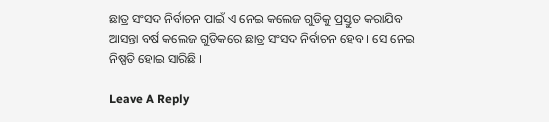ଛାତ୍ର ସଂସଦ ନିର୍ବାଚନ ପାଇଁ ଏ ନେଇ କଲେଜ ଗୁଡିକୁ ପ୍ରସ୍ତୁତ କରାଯିବ ଆସନ୍ତା ବର୍ଷ କଲେଜ ଗୁଡିକରେ ଛାତ୍ର ସଂସଦ ନିର୍ବାଚନ ହେବ । ସେ ନେଇ ନିଷ୍ପତି ହୋଇ ସାରିଛି ।

Leave A Reply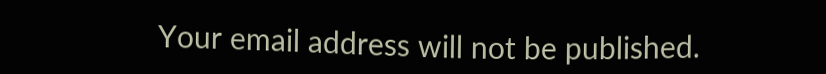Your email address will not be published.